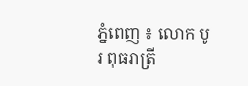ភ្នំពេញ ៖ លោក បូរ ពុធរាត្រី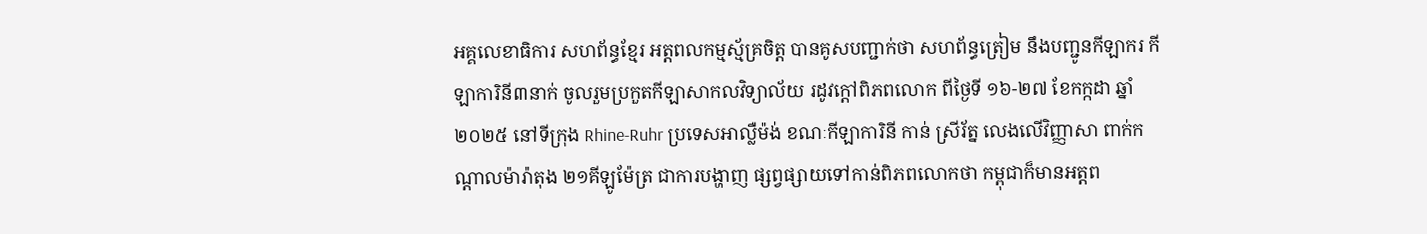អគ្គលេខាធិការ សហព័ន្ធខ្មែរ អត្តពលកម្មស្ម័គ្រចិត្ត បានគូសបញ្ជាក់ថា សហព័ន្ធត្រៀម នឹងបញ្ជូនកីឡាករ កីឡាការិនី៣នាក់ ចូលរួមប្រកួតកីឡាសាកលវិទ្យាល័យ រដូវក្តៅពិភពលោក ពីថ្ងៃទី ១៦-២៧ ខែកក្កដា ឆ្នាំ២០២៥ នៅទីក្រុង Rhine-Ruhr ប្រទេសអាល្លឺម៉ង់ ខណៈកីឡាការិនី កាន់ ស្រីរ័ត្ន លេងលើវិញ្ញាសា ពាក់កណ្តាលម៉ារ៉ាតុង ២១គីឡូម៉ែត្រ ជាការបង្ហាញ ផ្សព្វផ្សាយទៅកាន់ពិភពលោកថា កម្ពុជាក៏មានអត្តព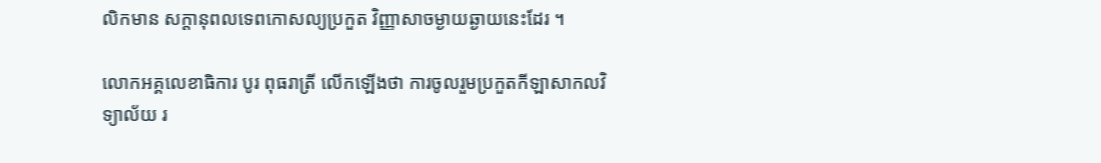លិកមាន សក្តានុពលទេពកោសល្យប្រកួត វិញ្ញាសាចម្ងាយឆ្ងាយនេះដែរ ។

លោកអគ្គលេខាធិការ បូរ ពុធរាត្រី លើកឡើងថា ការចូលរួមប្រកួតកីឡាសាកលវិទ្យាល័យ រ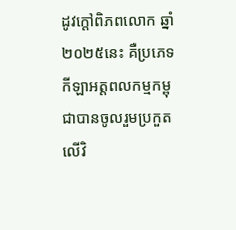ដូវក្តៅពិភពលោក ឆ្នាំ២០២៥នេះ គឺប្រភេទ កីឡាអត្តពលកម្មកម្ពុជាបានចូលរួមប្រកួតលើវិ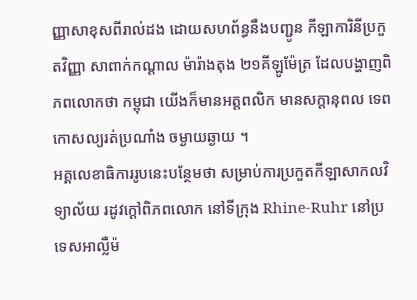ញ្ញាសាខុសពីរាល់ដង ដោយសហព័ន្ធនឹងបញ្ជូន កីឡាការិនីប្រកួតវិញ្ញា សាពាក់កណ្តាល ម៉ារ៉ាងតុង ២១គីឡូម៉ែត្រ ដែលបង្ហាញពិភពលោកថា កម្ពុជា យើងក៏មានអត្តពលិក មានសក្តានុពល ទេពកោសល្យរត់ប្រណាំង ចម្ងាយឆ្ងាយ ។
អគ្គលេខាធិការរូបនេះបន្ថែមថា សម្រាប់ការប្រកួតកីឡាសាកលវិទ្យាល័យ រដូវក្តៅពិភពលោក នៅទីក្រុង Rhine-Ruhr នៅប្រទេសអាល្លឺម៉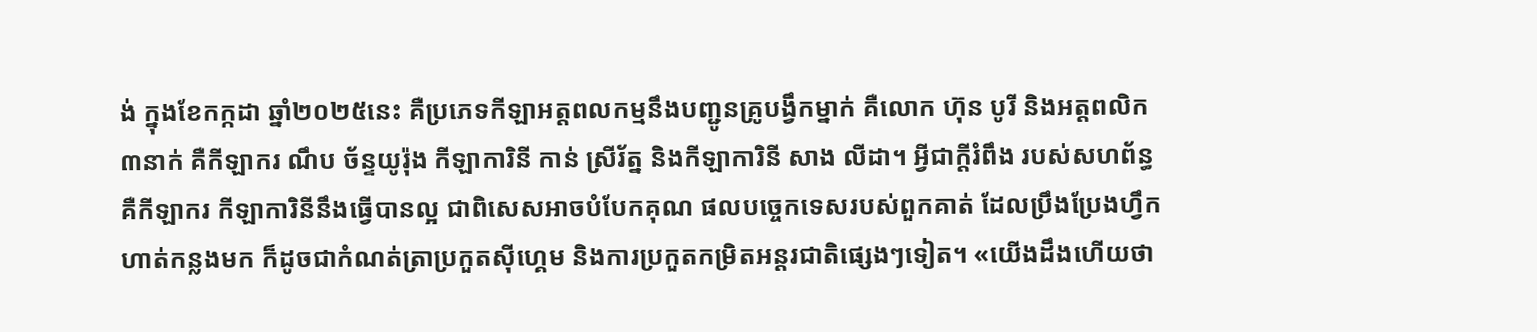ង់ ក្នុងខែកក្កដា ឆ្នាំ២០២៥នេះ គឺប្រភេទកីឡាអត្តពលកម្មនឹងបញ្ជូនគ្រូបង្វឹកម្នាក់ គឺលោក ហ៊ុន បូរី និងអត្តពលិក៣នាក់ គឺកីឡាករ ណឹប ច័ន្ទយូរ៉ុង កីឡាការិនី កាន់ ស្រីរ័ត្ន និងកីឡាការិនី សាង លីដា។ អ្វីជាក្តីរំពឹង របស់សហព័ន្ធ គឺកីឡាករ កីឡាការិនីនឹងធ្វើបានល្អ ជាពិសេសអាចបំបែកគុណ ផលបច្ចេកទេសរបស់ពួកគាត់ ដែលប្រឹងប្រែងហ្វឹកហាត់កន្លងមក ក៏ដូចជាកំណត់ត្រាប្រកួតស៊ីហ្គេម និងការប្រកួតកម្រិតអន្តរជាតិផ្សេងៗទៀត។ «យើងដឹងហើយថា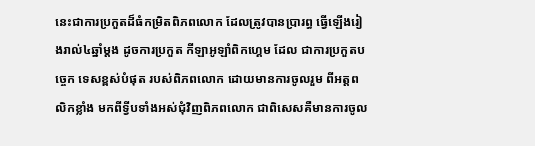នេះជាការប្រកួតដ៏ធំកម្រិតពិភពលោក ដែលត្រូវបានប្រារព្ធ ធ្វើឡើងរៀងរាល់៤ឆ្នាំម្តង ដូចការប្រកួត កីឡាអូឡាំពិកហ្គេម ដែល ជាការប្រកួតបច្ចេក ទេសខ្ពស់បំផុត របស់ពិភពលោក ដោយមានការចូលរួម ពីអត្តពលិកខ្លាំង មកពីទ្វីបទាំងអស់ជុំវិញពិភពលោក ជាពិសេសគឺមានការចូល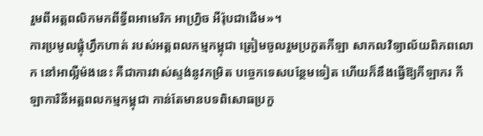រួមពីអត្តពលិកមកពីទ្វីពអាមេរិក អាហ្វ្រិច អឺរ៉ុបជាដើម»។
ការប្រមូលផ្តុំហ្វឹកហាត់ របស់អត្តពលកម្មកម្ពុជា ត្រៀមចូលរួមប្រកួតកីឡា សាកលវិទ្យាល័យពិភពលោក នៅអាល្លឺម៉ងនេះ គឺជាការវាស់ស្ទង់នូវកម្រិត បច្ចេកទេសបន្ថែមទៀត ហើយក៏នឹងធ្វើឱ្យកីឡាករ កីឡាការិនីអត្តពលកម្មកម្ពុជា កាន់តែមានបទពិសោធប្រកួ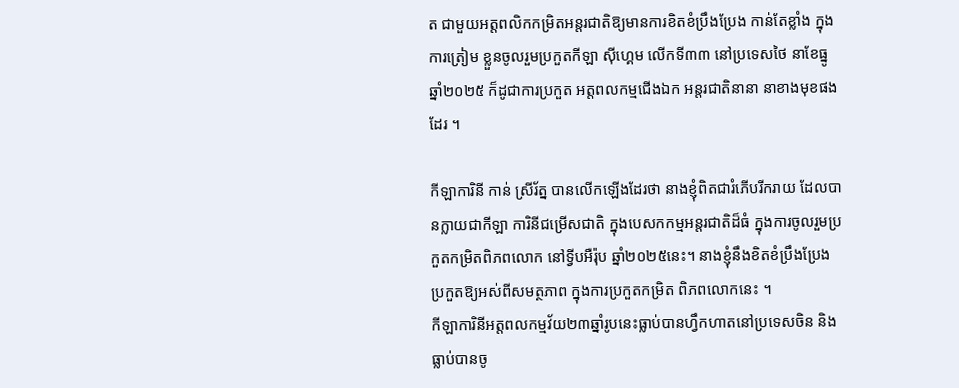ត ជាមួយអត្តពលិកកម្រិតអន្តរជាតិឱ្យមានការខិតខំប្រឹងប្រែង កាន់តែខ្លាំង ក្នុងការត្រៀម ខ្លួនចូលរួមប្រកួតកីឡា ស៊ីហ្គេម លើកទី៣៣ នៅប្រទេសថៃ នាខែធ្នូ ឆ្នាំ២០២៥ ក៏ដូជាការប្រកួត អត្តពលកម្មជើងឯក អន្តរជាតិនានា នាខាងមុខផងដែរ ។

កីឡាការិនី កាន់ ស្រីរ័ត្ន បានលើកឡើងដែរថា នាងខ្ញុំពិតជារំភើបរីករាយ ដែលបានក្លាយជាកីឡា ការិនីជម្រើសជាតិ ក្នុងបេសកកម្មអន្តរជាតិដ៏ធំ ក្នុងការចូលរួមប្រកួតកម្រិតពិភពលោក នៅទ្វីបអឺរ៉ុប ឆ្នាំ២០២៥នេះ។ នាងខ្ញុំនឹងខិតខំប្រឹងប្រែងប្រកួតឱ្យអស់ពីសមត្ថភាព ក្នុងការប្រកួតកម្រិត ពិភពលោកនេះ ។
កីឡាការិនីអត្តពលកម្មវ័យ២៣ឆ្នាំរូបនេះធ្លាប់បានហ្វឹកហាតនៅប្រទេសចិន និងធ្លាប់បានចូ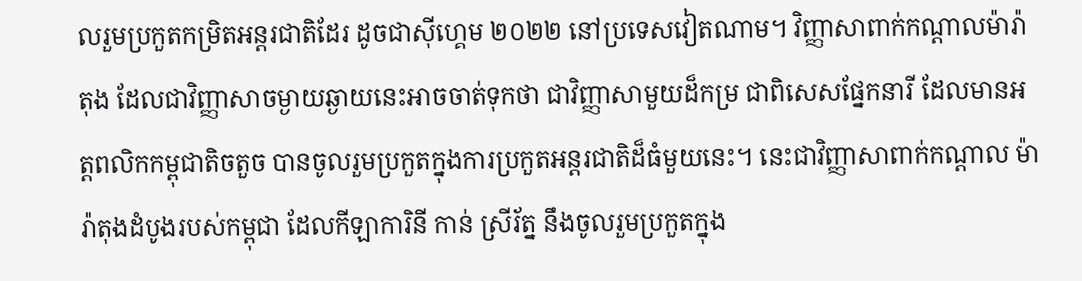លរួមប្រកួតកម្រិតអន្តរជាតិដែរ ដូចជាស៊ីហ្គេម ២០២២ នៅប្រទេសវៀតណាម។ វិញ្ញាសាពាក់កណ្តាលម៉ារ៉ាតុង ដែលជាវិញ្ញាសាចម្ងាយឆ្ងាយនេះអាចចាត់ទុកថា ជាវិញ្ញាសាមួយដ៏កម្រ ជាពិសេសផ្នែកនារី ដែលមានអត្តពលិកកម្ពុជាតិចតួច បានចូលរួមប្រកួតក្នុងការប្រកួតអន្តរជាតិដ៏ធំមួយនេះ។ នេះជាវិញ្ញាសាពាក់កណ្តាល ម៉ារ៉ាតុងដំបូងរបស់កម្ពុជា ដែលកីឡាការិនី កាន់ ស្រីរ័ត្ន នឹងចូលរួមប្រកួតក្នុង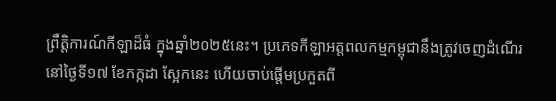ព្រឹត្តិការណ៍កីឡាដ៏ធំ ក្នុងឆ្នាំ២០២៥នេះ។ ប្រភេទកីឡាអត្តពលកម្មកម្ពុជានឹងត្រូវចេញដំណើរ នៅថ្ងៃទី១៧ ខែកក្កដា ស្អែកនេះ ហើយចាប់ផ្តើមប្រកួតពី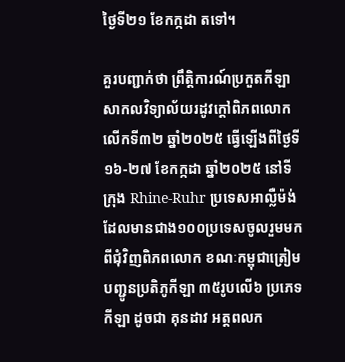ថ្ងៃទី២១ ខែកក្កដា តទៅ។

គួរបញ្ជាក់ថា ព្រឹត្តិការណ៍ប្រកួតកីឡាសាកលវិទ្យាល័យរដូវក្តៅពិភពលោក លើកទី៣២ ឆ្នាំ២០២៥ ធ្វើឡើងពីថ្ងៃទី១៦-២៧ ខែកក្កដា ឆ្នាំ២០២៥ នៅទីក្រុង Rhine-Ruhr ប្រទេសអាល្លឺម៉ង់ ដែលមានជាង១០០ប្រទេសចូលរួមមកពីជុំវិញពិភពលោក ខណៈកម្ពុជាត្រៀមបញ្ជូនប្រតិភូកីឡា ៣៥រូបលើ៦ ប្រភេទកីឡា ដូចជា គុនដាវ អត្តពលក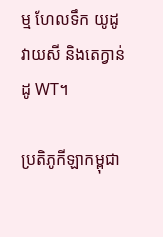ម្ម ហែលទឹក យូដូ វាយសី និងតេក្វាន់ដូ WT។

ប្រតិភូកីឡាកម្ពុជា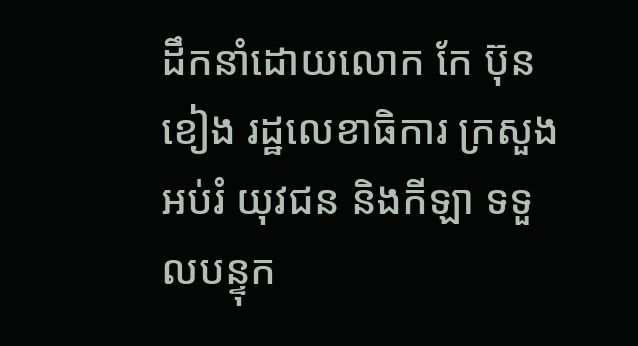ដឹកនាំដោយលោក កែ ប៊ុនខៀង រដ្ឋលេខាធិការ ក្រសួងអប់រំ យុវជន និងកីឡា ទទួលបន្ទុក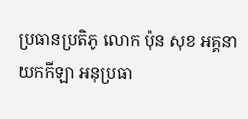ប្រធានប្រតិភូ លោក ប៉ុន សុខ អគ្គនាយកកីឡា អនុប្រធា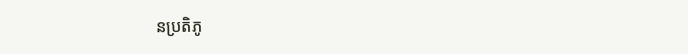នប្រតិភូ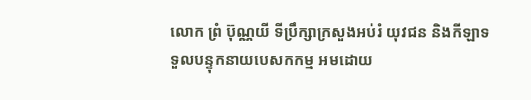លោក ព្រំ ប៊ុណ្ណយី ទីប្រឹក្សាក្រសួងអប់រំ យុវជន និងកីឡាទទួលបន្ទុកនាយបេសកកម្ម អមដោយ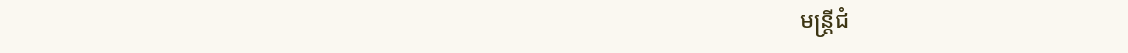មន្ត្រីជំ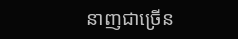នាញជាច្រើន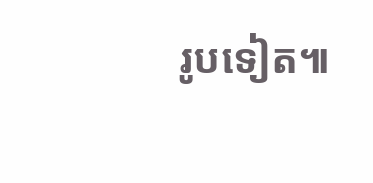រូបទៀត៕